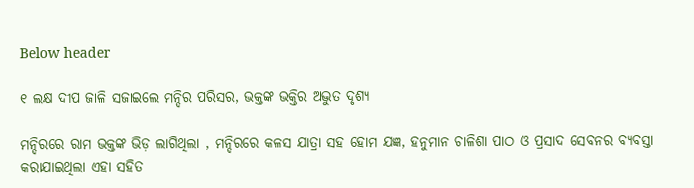Below header

୧ ଲକ୍ଷ ଦୀପ ଜାଳି ସଜାଇଲେ ମନ୍ଦିର ପରିସର, ଭକ୍ତଙ୍କ ଭକ୍ତିର ଅଦ୍ଭୁତ ଦୃଶ୍ୟ

ମନ୍ଦିରରେ ରାମ ଭକ୍ତଙ୍କ ଭିଡ଼ ଲାଗିଥିଲା , ମନ୍ଦିରରେ କଳସ ଯାତ୍ରା ସହ ହୋମ ଯଜ୍ଞ, ହନୁମାନ ଚାଳିଶା ପାଠ ଓ ପ୍ରସାଦ ସେବନର ବ୍ୟବସ୍ତା କରାଯାଇଥିଲା ଏହା ସହିତ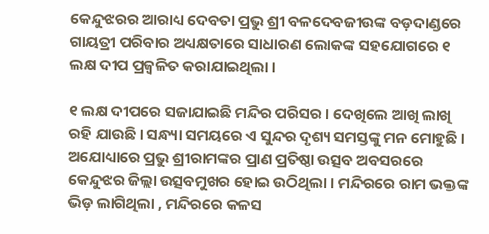କେନ୍ଦୁଝରର ଆରାଧ୍ୟ ଦେବତା ପ୍ରଭୁ ଶ୍ରୀ ବଳଦେବଜୀଉଙ୍କ ବଡ଼ଦାଣ୍ଡରେ ଗାୟତ୍ରୀ ପରିବାର ଅଧ୍ୟକ୍ଷତାରେ ସାଧାରଣ ଲୋକଙ୍କ ସହଯୋଗରେ ୧ ଲକ୍ଷ ଦୀପ ପ୍ରଜ୍ୱଳିତ କରାଯାଇଥିଲା ।

୧ ଲକ୍ଷ ଦୀପରେ ସଜାଯାଇଛି ମନ୍ଦିର ପରିସର । ଦେଖିଲେ ଆଖି ଲାଖି ରହି ଯାଉଛି । ସନ୍ଧ୍ୟା ସମୟରେ ଏ ସୁନ୍ଦର ଦୃଶ୍ୟ ସମସ୍ତଙ୍କୁ ମନ ମୋହୁଛି । ଅଯୋଧ୍ୟାରେ ପ୍ରଭୁ ଶ୍ରୀରାମଙ୍କର ପ୍ରାଣ ପ୍ରତିଷ୍ଠା ଉତ୍ସବ ଅବସରରେ କେନ୍ଦୁଝର ଜିଲ୍ଲା ଉତ୍ସବମୁଖର ହୋଇ ଉଠିଥିଲା । ମନ୍ଦିରରେ ରାମ ଭକ୍ତଙ୍କ ଭିଡ଼ ଲାଗିଥିଲା , ମନ୍ଦିରରେ କଳସ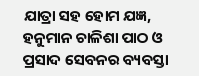ଯାତ୍ରା ସହ ହୋମ ଯଜ୍ଞ, ହନୁମାନ ଚାଳିଶା ପାଠ ଓ ପ୍ରସାଦ ସେବନର ବ୍ୟବସ୍ତା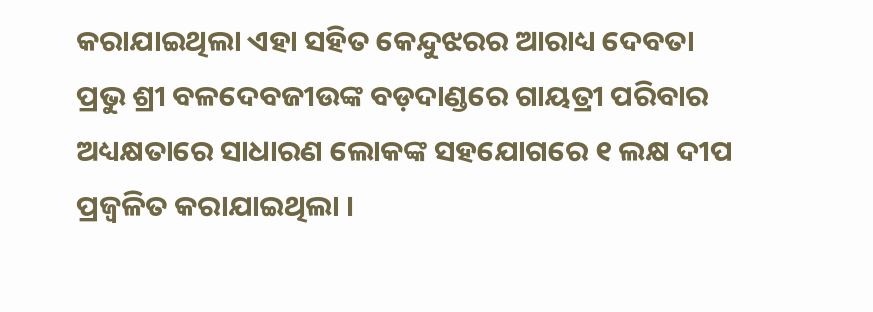କରାଯାଇଥିଲା ଏହା ସହିତ କେନ୍ଦୁଝରର ଆରାଧ୍ୟ ଦେବତା ପ୍ରଭୁ ଶ୍ରୀ ବଳଦେବଜୀଉଙ୍କ ବଡ଼ଦାଣ୍ଡରେ ଗାୟତ୍ରୀ ପରିବାର ଅଧ୍ୟକ୍ଷତାରେ ସାଧାରଣ ଲୋକଙ୍କ ସହଯୋଗରେ ୧ ଲକ୍ଷ ଦୀପ ପ୍ରଜ୍ୱଳିତ କରାଯାଇଥିଲା ।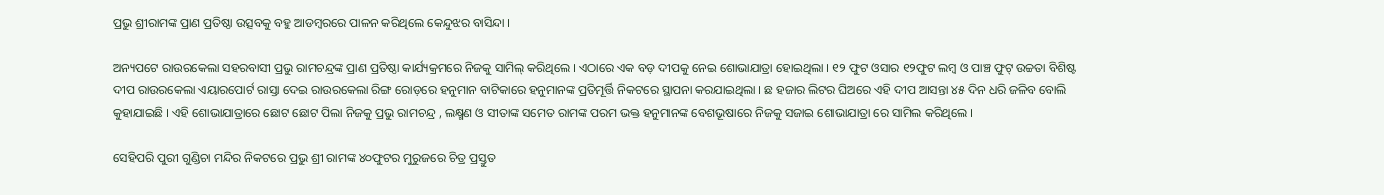ପ୍ରଭୁ ଶ୍ରୀରାମଙ୍କ ପ୍ରାଣ ପ୍ରତିଷ୍ଠା ଉତ୍ସବକୁ ବହୁ ଆଡମ୍ବରରେ ପାଳନ କରିଥିଲେ କେନ୍ଦୁଝର ବାସିନ୍ଦା ।

ଅନ୍ୟପଟେ ରାଉରକେଲା ସହରବାସୀ ପ୍ରଭୁ ରାମଚନ୍ଦ୍ରଙ୍କ ପ୍ରାଣ ପ୍ରତିଷ୍ଠା କାର୍ଯ୍ୟକ୍ରମରେ ନିଜକୁ ସାମିଲ୍ କରିଥିଲେ । ଏଠାରେ ଏକ ବଡ଼ ଦୀପକୁ ନେଇ ଶୋଭାଯାତ୍ରା ହୋଇଥିଲା । ୧୨ ଫୁଟ ଓସାର ୧୨ଫୁଟ ଲମ୍ବ ଓ ପାଞ୍ଚ ଫୁଟ୍ ଉଚ୍ଚତା ବିଶିଷ୍ଟ ଦୀପ ରାଉରକେଲା ଏୟାରପୋର୍ଟ ରାସ୍ତା ଦେଇ ରାଉରକେଲା ରିଙ୍ଗ ରୋଡ଼ରେ ହନୁମାନ ବାଟିକାରେ ହନୁମାନଙ୍କ ପ୍ରତିମୂର୍ତ୍ତି ନିକଟରେ ସ୍ଥାପନା କରଯାଇଥିଲା । ଛ ହଜାର ଲିଟର ଘିଅରେ ଏହି ଦୀପ ଆସନ୍ତା ୪୫ ଦିନ ଧରି ଜଳିବ ବୋଲି କୁହାଯାଇଛି । ଏହି ଶୋଭାଯାତ୍ରାରେ ଛୋଟ ଛୋଟ ପିଲା ନିଜକୁ ପ୍ରଭୁ ରାମଚନ୍ଦ୍ର , ଲକ୍ଷ୍ମଣ ଓ ସୀତାଙ୍କ ସମେତ ରାମଙ୍କ ପରମ ଭକ୍ତ ହନୁମାନଙ୍କ ବେଶଭୂଷାରେ ନିଜକୁ ସଜାଇ ଶୋଭାଯାତ୍ରା ରେ ସାମିଲ କରିଥିଲେ ।

ସେହିପରି ପୁରୀ ଗୁଣ୍ଡିଚା ମନ୍ଦିର ନିକଟରେ ପ୍ରଭୁ ଶ୍ରୀ ରାମଙ୍କ ୪୦ଫୁଟର ମୁରୁଜରେ ଚିତ୍ର ପ୍ରସ୍ତୁତ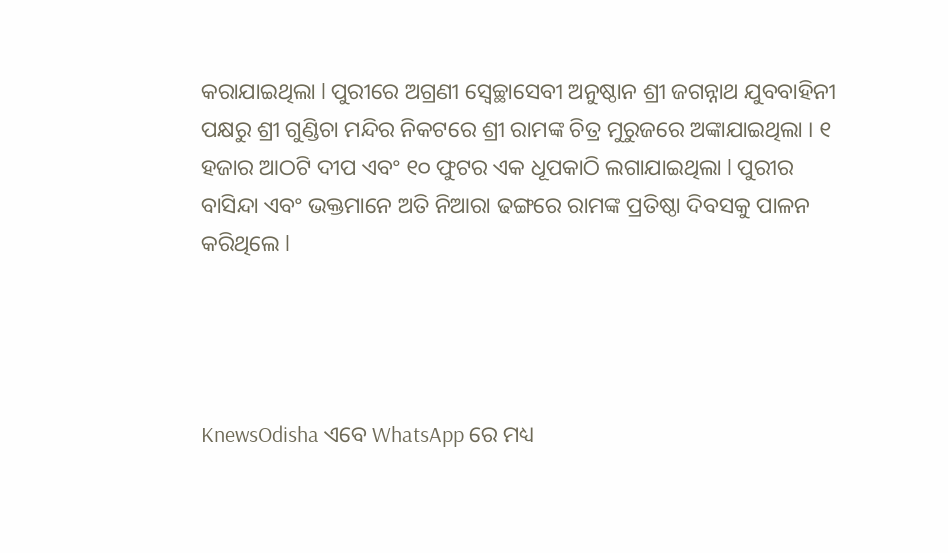କରାଯାଇଥିଲା l ପୁରୀରେ ଅଗ୍ରଣୀ ସ୍ୱେଚ୍ଛାସେବୀ ଅନୁଷ୍ଠାନ ଶ୍ରୀ ଜଗନ୍ନାଥ ଯୁବବାହିନୀ ପକ୍ଷରୁ ଶ୍ରୀ ଗୁଣ୍ଡିଚା ମନ୍ଦିର ନିକଟରେ ଶ୍ରୀ ରାମଙ୍କ ଚିତ୍ର ମୁରୁଜରେ ଅଙ୍କାଯାଇଥିଲା । ୧ ହଜାର ଆଠଟି ଦୀପ ଏବଂ ୧୦ ଫୁଟର ଏକ ଧୂପକାଠି ଲଗାଯାଇଥିଲା l ପୁରୀର ବାସିନ୍ଦା ଏବଂ ଭକ୍ତମାନେ ଅତି ନିଆରା ଢଙ୍ଗରେ ରାମଙ୍କ ପ୍ରତିଷ୍ଠା ଦିବସକୁ ପାଳନ କରିଥିଲେ l




KnewsOdisha ଏବେ WhatsApp ରେ ମଧ୍ୟ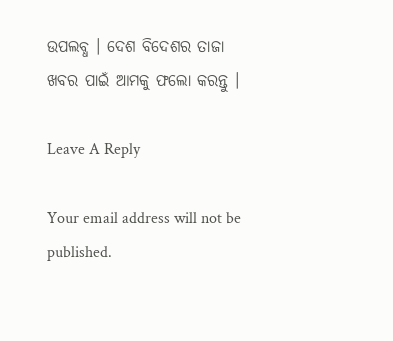ଉପଲବ୍ଧ । ଦେଶ ବିଦେଶର ତାଜା ଖବର ପାଇଁ ଆମକୁ ଫଲୋ କରନ୍ତୁ ।

Leave A Reply

Your email address will not be published.